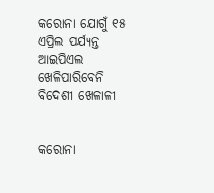କରୋନା ଯୋଗୁଁ ୧୫ ଏପ୍ରିଲ ପର୍ଯ୍ୟନ୍ତ ଆଇପିଏଲ ଖେଳିପାରିବେନି ବିଦେଶୀ ଖେଳାଳୀ


କରୋନା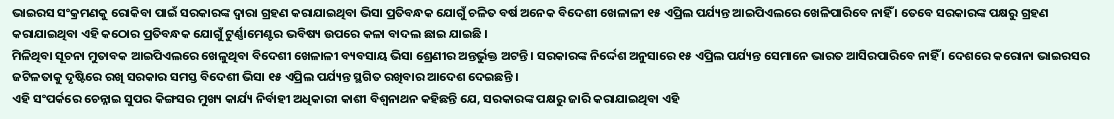ଭାଇରସ ସଂକ୍ରମଣକୁ ରୋକିବା ପାଇଁ ସରକାରଙ୍କ ଦ୍ୱାରା ଗ୍ରହଣ କରାଯାଇଥିବା ଭିସା ପ୍ରତିବନ୍ଧକ ଯୋଗୁଁ ଚଳିତ ବର୍ଷ ଅନେକ ବିଦେଶୀ ଖେଳାଳୀ ୧୫ ଏପ୍ରିଲ ପର୍ଯ୍ୟନ୍ତ ଆଇପିଏଲରେ ଖେଳିପାରିବେ ନାହିଁ । ତେବେ ସରକାରଙ୍କ ପକ୍ଷରୁ ଗ୍ରହଣ କରାଯାଇଥିବା ଏହି କଠୋର ପ୍ରତିବନ୍ଧକ ଯୋଗୁଁ ଟୁର୍ଣ୍ଣାମେଣ୍ଟର ଭବିଷ୍ୟ ଉପରେ କଳା ବାଦଲ ଛାଇ ଯାଇଛି ।
ମିଳିଥିବା ସୂଚନା ମୁତାବକ ଆଇପିଏଲରେ ଖେଳୁଥିବା ବିଦେଶୀ ଖେଳାଳୀ ବ୍ୟବସାୟ ଭିସା ଶ୍ରେଣୀର ଅନ୍ତର୍ଭୁକ୍ତ ଅଟନ୍ତି । ସରକାରଙ୍କ ନିର୍ଦ୍ଦେଶ ଅନୁସାରେ ୧୫ ଏପ୍ରିଲ ପର୍ଯ୍ୟନ୍ତ ସେମାନେ ଭାରତ ଆସିରପାରିବେ ନାହିଁ । ଦେଶରେ କରୋନା ଭାଇରସର ଜଟିଳତାକୁ ଦୃଷ୍ଟିରେ ରଖି ସରକାର ସମସ୍ତ ବିଦେଶୀ ଭିସା ୧୫ ଏପ୍ରିଲ ପର୍ଯ୍ୟନ୍ତ ସ୍ଥଗିତ ରଖିବାର ଆଦେଶ ଦେଇଛନ୍ତି ।
ଏହି ସଂପର୍କରେ ଚେନ୍ନାଇ ସୁପର କିଙ୍ଗସର ମୁଖ୍ୟ କାର୍ଯ୍ୟ ନିର୍ବାହୀ ଅଧିକାରୀ କାଶୀ ବିଶ୍ୱନାଥନ କହିଛନ୍ତି ଯେ, ସରକାରଙ୍କ ପକ୍ଷରୁ ଜାରି କରାଯାଇଥିବା ଏହି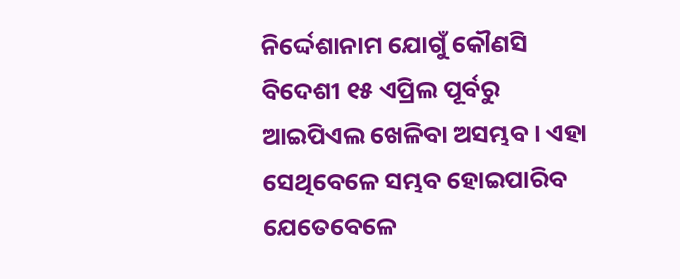ନିର୍ଦ୍ଦେଶାନାମ ଯୋଗୁଁ କୌଣସି ବିଦେଶୀ ୧୫ ଏପ୍ରିଲ ପୂର୍ବରୁ ଆଇପିଏଲ ଖେଳିବା ଅସମ୍ଭବ । ଏହା ସେଥିବେଳେ ସମ୍ଭବ ହୋଇପାରିବ ଯେତେବେଳେ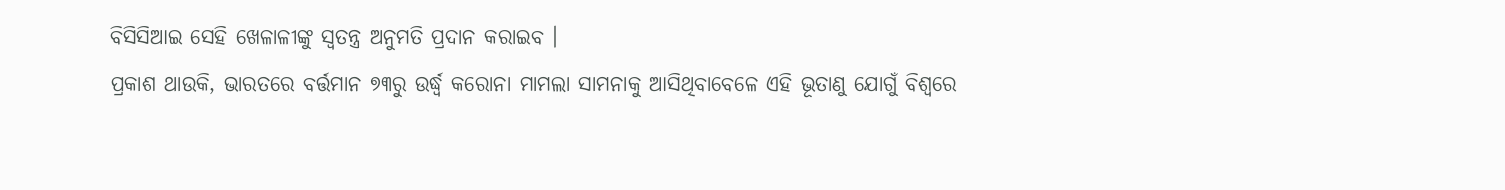ବିସିସିଆଇ ସେହି ଖେଳାଳୀଙ୍କୁ ସ୍ୱତନ୍ତ୍ର ଅନୁମତି ପ୍ରଦାନ କରାଇବ ।
ପ୍ରକାଶ ଥାଉକି, ଭାରତରେ ବର୍ତ୍ତମାନ ୭୩ରୁ ଉର୍ଦ୍ଧ୍ୱ କରୋନା ମାମଲା ସାମନାକୁ ଆସିଥିବାବେଳେ ଏହି ଭୂତାଣୁ ଯୋଗୁଁ ବିଶ୍ୱରେ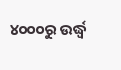୪୦୦୦ରୁ ଉର୍ଦ୍ଧ୍ୱ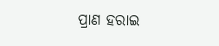ପ୍ରାଣ ହରାଇ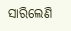ସାରିଲେଣି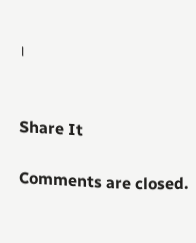।


Share It

Comments are closed.